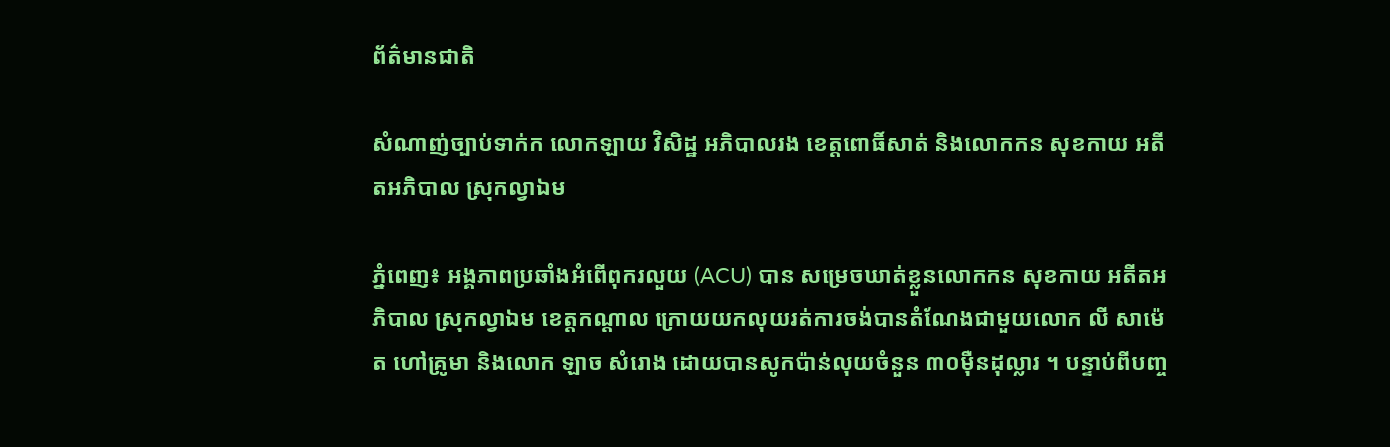ព័ត៌មានជាតិ

សំណាញ់ច្បាប់ទាក់ក លោកឡាយ វិសិដ្ឋ អភិបាលរង ខេត្តពោធិ៍សាត់ និងលោកកន សុខកាយ អតីតអភិបាល ស្រុកល្វាឯម

ភ្នំពេញ៖ អង្គភាពប្រឆាំងអំពើពុករលួយ (ACU) បាន សម្រេចឃាត់ខ្លួនលោកកន សុខកាយ អតីតអភិបាល ស្រុកល្វាឯម ខេត្តកណ្តាល ក្រោយយកលុយរត់ការចង់បានតំណែងជាមួយលោក លី សាម៉េត ហៅគ្រូមា និងលោក ឡាច សំរោង ដោយបានសូកប៉ាន់លុយចំនួន ៣០ម៉ឺនដុល្លារ ។ បន្ទាប់ពីបញ្ច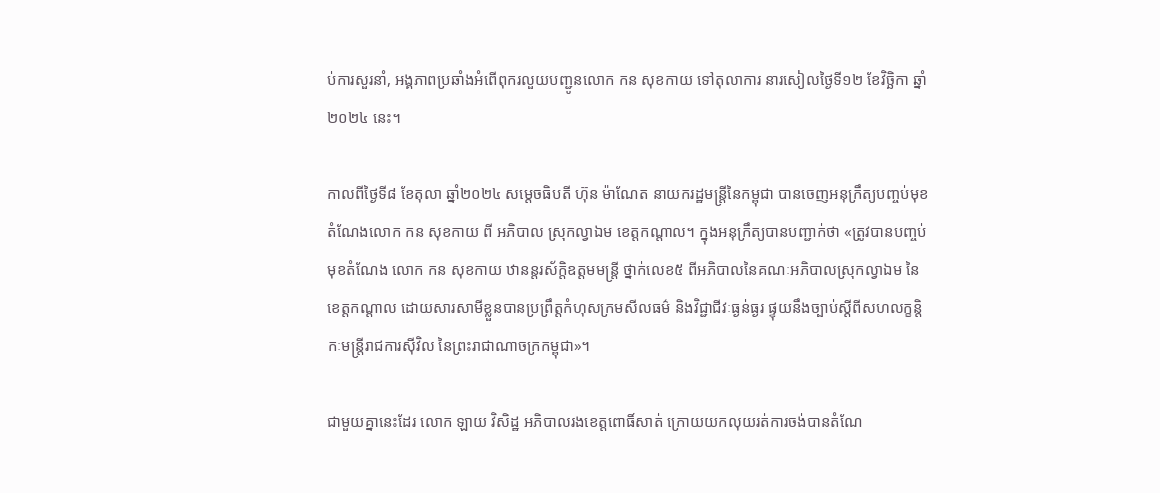ប់ការសួរនាំ, អង្គភាពប្រឆាំងអំពើពុករលួយបញ្ជូនលោក កន សុខកាយ ទៅតុលាការ នារសៀលថ្ងៃទី១២ ខែវិច្ឆិកា ឆ្នាំ២០២៤ នេះ។

កាលពីថ្ងៃទី៨ ខែតុលា ឆ្នាំ២០២៤ សម្តេចធិបតី ហ៊ុន ម៉ាណែត នាយករដ្ឋមន្ត្រីនៃកម្ពុជា បានចេញអនុក្រឹត្យបញ្ចប់មុខតំណែងលោក កន សុខកាយ ពី អភិបាល ស្រុកល្វាឯម ខេត្តកណ្តាល។ ក្នុងអនុក្រឹត្យបានបញ្ជាក់ថា «ត្រូវបានបញ្ចប់មុខតំណែង លោក កន សុខកាយ ឋានន្តរស័ក្តិឧត្តមមន្ត្រី ថ្នាក់លេខ៥ ពីអភិបាលនៃគណៈអភិបាលស្រុកល្វាឯម នៃខេត្តកណ្តាល ដោយសារសាមីខ្លួនបានប្រព្រឹត្តកំហុសក្រមសីលធម៌ និងវិជ្ជាជីវៈធ្ងន់ធ្ងរ ផ្ទុយនឹងច្បាប់ស្តីពីសហលក្ខន្តិកៈមន្ត្រីរាជការស៊ីវិល នៃព្រះរាជាណាចក្រកម្ពុជា»។

ជាមួយគ្នានេះដែរ លោក ឡាយ វិសិដ្ឋ អភិបាលរងខេត្តពោធិ៍សាត់ ក្រោយយកលុយរត់ការចង់បានតំណែ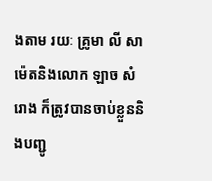ងតាម រយៈ គ្រូមា លី សាម៉េតនិងលោក ឡាច សំរោង ក៏ត្រូវបានចាប់ខ្លួននិងបញ្ជូ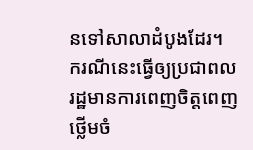នទៅសាលាដំបូងដែរ។ ករណីនេះធ្វើឲ្យប្រជាពលរដ្ឋមានការពេញចិត្តពេញថ្លើមចំ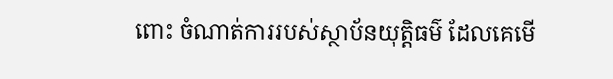ពោះ ចំណាត់ការរបស់ស្ថាប័នយុត្តិធម៌ ដែលគេមើ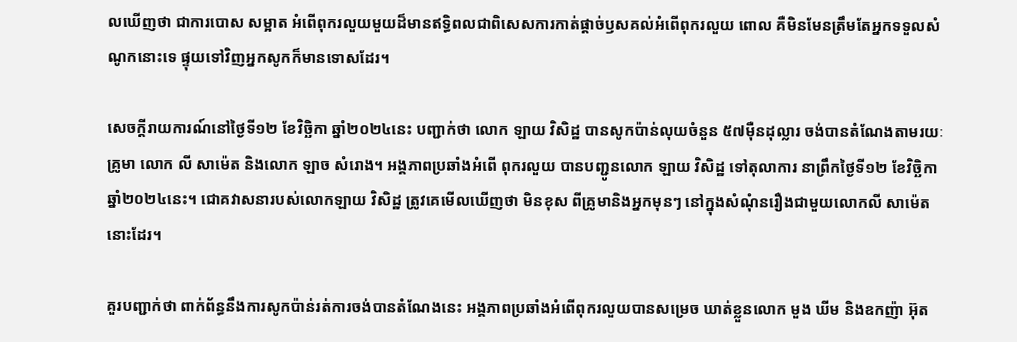លឃើញថា ជាការបោស សម្អាត អំពើពុករលួយមួយដ៏មានឥទ្ធិពលជាពិសេសការកាត់ផ្ដាច់ឫសគល់អំពើពុករលួយ ពោល គឺមិនមែនត្រឹមតែអ្នកទទួលសំណូកនោះទេ ផ្ទុយទៅវិញអ្នកសូកក៏មានទោសដែរ។

សេចក្តីរាយការណ៍នៅថ្ងៃទី១២ ខែវិច្ឆិកា ឆ្នាំ២០២៤នេះ បញ្ជាក់ថា លោក ឡាយ វិសិដ្ឋ បានសូកប៉ាន់លុយចំនួន ៥៧ម៉ឺនដុល្លារ ចង់បានតំណែងតាមរយៈគ្រូមា លោក លី សាម៉េត និងលោក ឡាច សំរោង។ អង្គភាពប្រឆាំងអំពើ ពុករលួយ បានបញ្ជូនលោក ឡាយ វិសិដ្ឋ ទៅតុលាការ នាព្រឹកថ្ងៃទី១២ ខែវិច្ឆិកា ឆ្នាំ២០២៤នេះ។ ជោគវាសនារបស់លោកឡាយ វិសិដ្ឋ ត្រូវគេមើលឃើញថា មិនខុស ពីគ្រូមានិងអ្នកមុនៗ នៅក្នុងសំណុំនរឿងជាមួយលោកលី សាម៉េត នោះដែរ។

គួរបញ្ជាក់ថា ពាក់ព័ន្ធនឹងការសូកប៉ាន់រត់ការចង់បានតំណែងនេះ អង្គភាពប្រឆាំងអំពើពុករលួយបានសម្រេច ឃាត់ខ្លួនលោក មួង ឃីម និងឧកញ៉ា អ៊ុត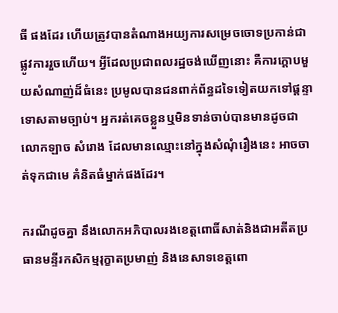ធី ផងដែរ ហើយត្រូវបានតំណាងអយ្យការសម្រេចចោទប្រកាន់ជាផ្លូវការរួចហើយ។ អ្វីដែលប្រជាពលរដ្ឋចង់ឃើញនោះ គឺការក្តោបមួយសំណាញ់ដ៏ធំនេះ ប្រមូលបានជនពាក់ព័ន្ធដទៃទៀតយកទៅផ្ដន្ទាទោសតាមច្បាប់។ អ្នករត់គេចខ្លួនឬមិនទាន់ចាប់បានមានដូចជាលោកឡាច សំរោង ដែលមានឈ្មោះនៅក្នុងសំណុំរឿងនេះ អាចចាត់ទុកជាមេ គំនិតធំម្នាក់ផងដែរ។

ករណីដូចគ្នា នឹងលោកអភិបាលរងខេត្តពោធិ៍សាត់និងជាអតីតប្រធានមន្ទីរកសិកម្មរុក្ខាតប្រមាញ់ និងនេសាទខេត្តពោ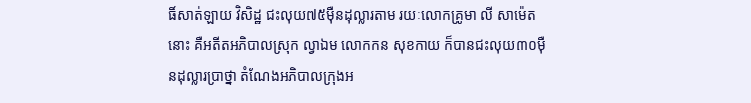ធិ៍សាត់ឡាយ វិសិដ្ឋ ជះលុយ៧៥ម៉ឺនដុល្លារតាម រយៈលោកគ្រូមា លី សាម៉េតនោះ គឺអតីតអភិបាលស្រុក ល្វាឯម លោកកន សុខកាយ ក៏បានជះលុយ៣០ម៉ឺនដុល្លារប្រាថ្នា តំណែងអភិបាលក្រុងអ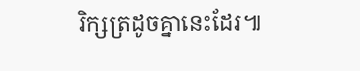រិក្សត្រដូចគ្នានេះដែរ៕